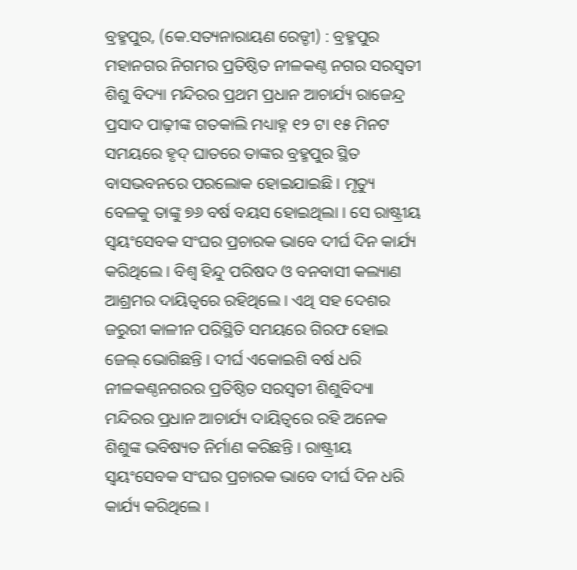ବ୍ରହ୍ମପୁର, (କେ.ସତ୍ୟନାରାୟଣ ରେଡ୍ଡୀ) : ବ୍ରହ୍ମପୁର ମହାନଗର ନିଗମର ପ୍ରତିଷ୍ଠିତ ନୀଳକଣ୍ଠ ନଗର ସରସ୍ଵତୀ ଶିଶୁ ବିଦ୍ୟା ମନ୍ଦିରର ପ୍ରଥମ ପ୍ରଧାନ ଆଚାର୍ଯ୍ୟ ରାଜେନ୍ଦ୍ର ପ୍ରସାଦ ପାଢ଼ୀଙ୍କ ଗତକାଲି ମଧ୍ୟାହ୍ନ ୧୨ ଟା ୧୫ ମିନଟ ସମୟରେ ହୃଦ୍ ଘାତରେ ତାଙ୍କର ବ୍ରହ୍ମପୁର ସ୍ଥିତ ବାସଭବନରେ ପରଲୋକ ହୋଇଯାଇଛି । ମୃତ୍ୟୁ ବେଳକୁ ତାଙ୍କୁ ୭୬ ବର୍ଷ ବୟସ ହୋଇଥିଲା । ସେ ରାଷ୍ଟ୍ରୀୟ ସ୍ଵୟଂସେବକ ସଂଘର ପ୍ରଚାରକ ଭାବେ ଦୀର୍ଘ ଦିନ କାର୍ଯ୍ୟ କରିଥିଲେ । ବିଶ୍ଵ ହିନ୍ଦୁ ପରିଷଦ ଓ ବନବାସୀ କଲ୍ୟାଣ ଆଶ୍ରମର ଦାୟିତ୍ୱରେ ରହିଥିଲେ । ଏଥି ସହ ଦେଶର ଜରୁରୀ କାଳୀନ ପରିସ୍ଥିତି ସମୟରେ ଗିରଫ ହୋଇ ଜେଲ୍ ଭୋଗିଛନ୍ତି । ଦୀର୍ଘ ଏକୋଇଶି ବର୍ଷ ଧରି ନୀଳକଣ୍ଠନଗରର ପ୍ରତିଷ୍ଠିତ ସରସ୍ଵତୀ ଶିଶୁବିଦ୍ୟା ମନ୍ଦିରର ପ୍ରଧାନ ଆଚାର୍ଯ୍ୟ ଦାୟିତ୍ୱରେ ରହି ଅନେକ ଶିଶୁଙ୍କ ଭବିଷ୍ୟତ ନିର୍ମାଣ କରିଛନ୍ତି । ରାଷ୍ଟ୍ରୀୟ ସ୍ଵୟଂସେବକ ସଂଘର ପ୍ରଚାରକ ଭାବେ ଦୀର୍ଘ ଦିନ ଧରି କାର୍ଯ୍ୟ କରିଥିଲେ ।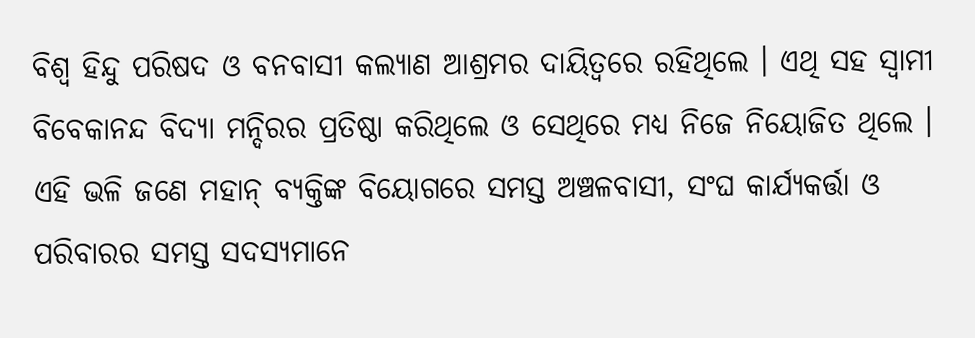ବିଶ୍ଵ ହିନ୍ଦୁ ପରିଷଦ ଓ ବନବାସୀ କଲ୍ୟାଣ ଆଶ୍ରମର ଦାୟିତ୍ୱରେ ରହିଥିଲେ । ଏଥି ସହ ସ୍ୱାମୀ ବିବେକାନନ୍ଦ ବିଦ୍ୟା ମନ୍ଦିରର ପ୍ରତିଷ୍ଠା କରିଥିଲେ ଓ ସେଥିରେ ମଧ୍ୟ ନିଜେ ନିୟୋଜିତ ଥିଲେ । ଏହି ଭଳି ଜଣେ ମହାନ୍ ବ୍ୟକ୍ତିଙ୍କ ବିୟୋଗରେ ସମସ୍ତ ଅଞ୍ଚଳବାସୀ, ସଂଘ କାର୍ଯ୍ୟକର୍ତ୍ତା ଓ ପରିବାରର ସମସ୍ତ ସଦସ୍ୟମାନେ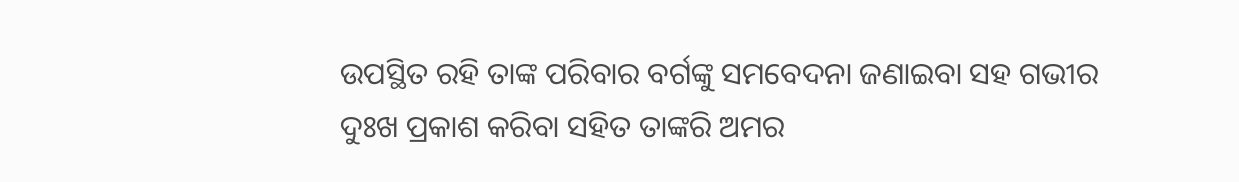ଉପସ୍ଥିତ ରହି ତାଙ୍କ ପରିବାର ବର୍ଗଙ୍କୁ ସମବେଦନା ଜଣାଇବା ସହ ଗଭୀର ଦୁଃଖ ପ୍ରକାଶ କରିବା ସହିତ ତାଙ୍କରି ଅମର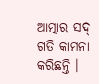ଆତ୍ମାର ସଦ୍ ଗତି କାମନା କରିଛନ୍ତି ।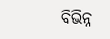ବିଭିନ୍ନ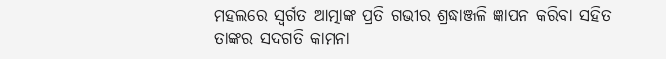ମହଲରେ ସ୍ୱର୍ଗତ ଆତ୍ମାଙ୍କ ପ୍ରତି ଗଭୀର ଶ୍ରଦ୍ଧାଞ୍ଜଳି ଜ୍ଞାପନ କରିବା ସହିତ ତାଙ୍କର ସଦଗତି କାମନା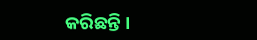କରିଛନ୍ତି ।